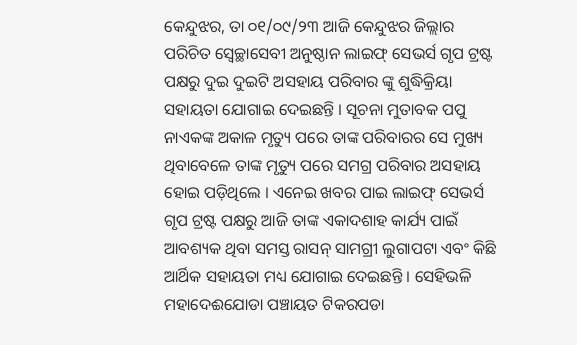କେନ୍ଦୁଝର, ତା ୦୧/୦୯/୨୩ ଆଜି କେନ୍ଦୁଝର ଜିଲ୍ଲାର ପରିଚିତ ସ୍ଵେଚ୍ଛାସେବୀ ଅନୁଷ୍ଠାନ ଲାଇଫ୍ ସେଭର୍ସ ଗୃପ ଟ୍ରଷ୍ଟ ପକ୍ଷରୁ ଦୁଇ ଦୁଇଟି ଅସହାୟ ପରିବାର ଙ୍କୁ ଶୁଦ୍ଧିକ୍ରିୟା ସହାୟତା ଯୋଗାଇ ଦେଇଛନ୍ତି । ସୂଚନା ମୁତାବକ ପପୁ ନାଏକଙ୍କ ଅକାଳ ମୃତ୍ୟୁ ପରେ ତାଙ୍କ ପରିବାରର ସେ ମୁଖ୍ୟ ଥିବାବେଳେ ତାଙ୍କ ମୃତ୍ୟୁ ପରେ ସମଗ୍ର ପରିବାର ଅସହାୟ ହୋଇ ପଡ଼ିଥିଲେ । ଏନେଇ ଖବର ପାଇ ଲାଇଫ୍ ସେଭର୍ସ ଗୃପ ଟ୍ରଷ୍ଟ ପକ୍ଷରୁ ଆଜି ତାଙ୍କ ଏକାଦଶାହ କାର୍ଯ୍ୟ ପାଇଁ ଆବଶ୍ୟକ ଥିବା ସମସ୍ତ ରାସନ୍ ସାମଗ୍ରୀ ଲୁଗାପଟା ଏବଂ କିଛି ଆର୍ଥିକ ସହାୟତା ମଧ୍ୟ ଯୋଗାଇ ଦେଇଛନ୍ତି । ସେହିଭଳି ମହାଦେଈଯୋଡା ପଞ୍ଚାୟତ ଟିକରପଡା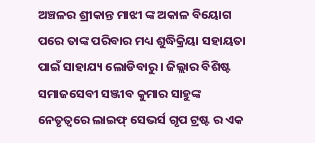ଅଞ୍ଚଳର ଶ୍ରୀକାନ୍ତ ମାଝୀ ଙ୍କ ଅକାଳ ବିୟୋଗ ପରେ ତାଙ୍କ ପରିବାର ମଧ୍ୟ ଶୁଦ୍ଧିକ୍ରିୟା ସହାୟତା ପାଇଁ ସାହାଯ୍ୟ ଲୋଡିବାରୁ । ଜିଲ୍ଲାର ବିଶିଷ୍ଟ ସମାଜସେବୀ ସଞ୍ଜୀବ କୁମାର ସାହୁଙ୍କ ନେତୃତ୍ବରେ ଲାଇଫ୍ ସେଭର୍ସ ଗୃପ ଟ୍ରଷ୍ଟ ର ଏକ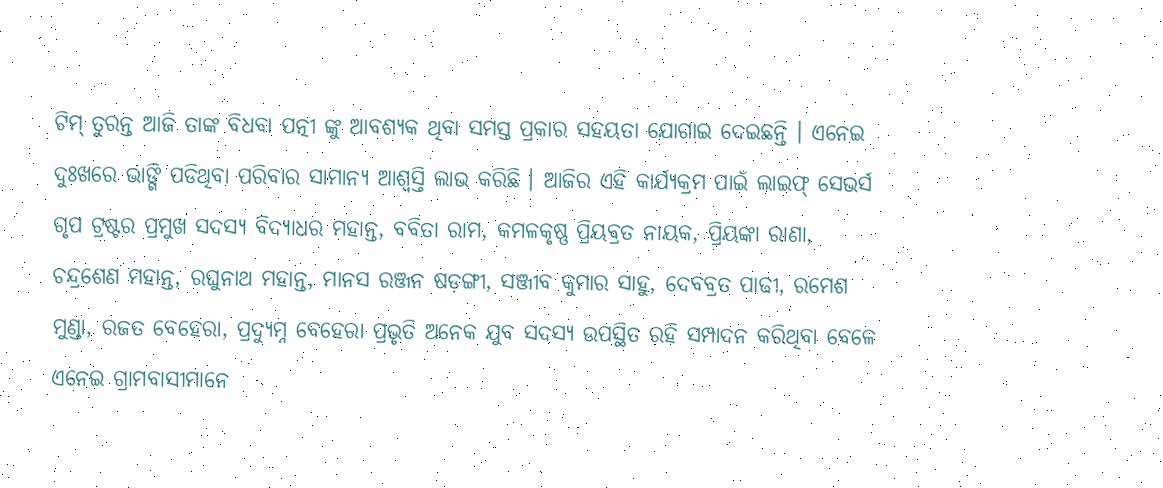ଟିମ୍ ତୁରନ୍ତ ଆଜି ତାଙ୍କ ବିଧବା ପତ୍ନୀ ଙ୍କୁ ଆବଶ୍ୟକ ଥିବା ସମସ୍ତ ପ୍ରକାର ସହୟତା ଯୋଗାଇ ଦେଇଛନ୍ତି । ଏନେଇ ଦୁଃଖରେ ଭାଙ୍ଗି ପଡିଥିବା ପରିବାର ସାମାନ୍ୟ ଆଶ୍ୱସ୍ତି ଲାଭ କରିଛି । ଆଜିର ଏହି କାର୍ଯ୍ୟକ୍ରମ ପାଇଁ ଲାଇଫ୍ ସେଭର୍ସ ଗୃପ ଟ୍ରଷ୍ଟର ପ୍ରମୁଖ ସଦସ୍ୟ ବିଦ୍ୟାଧର ମହାନ୍ତ, ବବିତା ରାମ, କମଳକୃଷ୍ଣ ପ୍ରିୟବ୍ରତ ନାୟକ, ପ୍ରିୟଙ୍କା ରାଣା, ଚନ୍ଦ୍ରଶେଣ ମହାନ୍ତ, ରଘୁନାଥ ମହାନ୍ତ, ମାନସ ରଞ୍ଜନ ଷଡ଼ଙ୍ଗୀ, ସଞ୍ଜୀବ କୁମାର ସାହୁ, ଦେବବ୍ରତ ପାଢୀ, ରମେଶ ମୁଣ୍ଡା, ରଜତ ବେହେରା, ପ୍ରଦ୍ୟୁମ୍ନ ବେହେରା ପ୍ରଭୃତି ଅନେକ ଯୁବ ସଦସ୍ୟ ଉପସ୍ଥିତ ରହି ସମ୍ପାଦନ କରିଥିବା ବେଳେ ଏନେଇ ଗ୍ରାମବାସୀମାନେ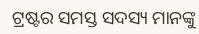ଟ୍ରଷ୍ଟର ସମସ୍ତ ସଦସ୍ୟ ମାନଙ୍କୁ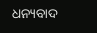ଧନ୍ୟବାଦ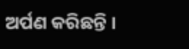ଅର୍ପଣ କରିଛନ୍ତି ।